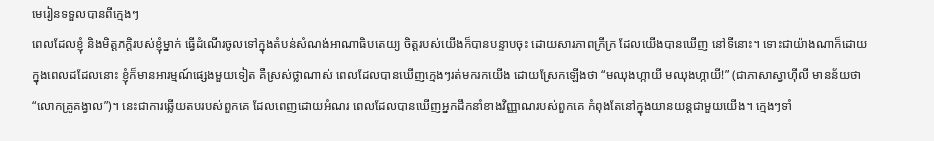មេរៀនទទួលបានពីក្មេងៗ
ពេលដែលខ្ញុំ និងមិត្តភក្តិរបស់ខ្ញុំម្នាក់ ធ្វើដំណើរចូលទៅក្នុងតំបន់សំណង់អាណាធិបតេយ្យ ចិត្តរបស់យើងក៏បានបន្ទាបចុះ ដោយសារភាពក្រីក្រ ដែលយើងបានឃើញ នៅទីនោះ។ ទោះជាយ៉ាងណាក៏ដោយ ក្នុងពេលដដែលនោះ ខ្ញុំក៏មានអារម្មណ៍ផ្សេងមួយទៀត គឺស្រស់ថ្លាណាស់ ពេលដែលបានឃើញក្មេងៗរត់មករកយើង ដោយស្រែកឡើងថា “មឈុងហ្កាយី មឈុងហ្កាយី!” (ជាភាសាស្វាហ៊ីលី មានន័យថា “លោកគ្រូគង្វាល”)។ នេះជាការឆ្លើយតបរបស់ពួកគេ ដែលពេញដោយអំណរ ពេលដែលបានឃើញអ្នកដឹកនាំខាងវិញ្ញាណរបស់ពួកគេ កំពុងតែនៅក្នុងយានយន្តជាមួយយើង។ ក្មេងៗទាំ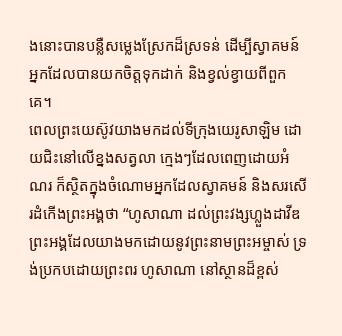ងនោះបានបន្លឺសម្លេងស្រែកដ៏ស្រទន់ ដើម្បីស្វាគមន៍អ្នកដែលបានយកចិត្តទុកដាក់ និងខ្វល់ខ្វាយពីពួកគេ។
ពេលព្រះយេស៊ូវយាងមកដល់ទីក្រុងយេរូសាឡិម ដោយជិះនៅលើខ្នងសត្វលា ក្មេងៗដែលពេញដោយអំណរ ក៏ស្ថិតក្នុងចំណោមអ្នកដែលស្វាគមន៍ និងសរសើរដំកើងព្រះអង្គថា “ហូសាណា ដល់ព្រះវង្សហ្លួងដាវីឌ ព្រះអង្គដែលយាងមកដោយនូវព្រះនាមព្រះអម្ចាស់ ទ្រង់ប្រកបដោយព្រះពរ ហូសាណា នៅស្ថានដ៏ខ្ពស់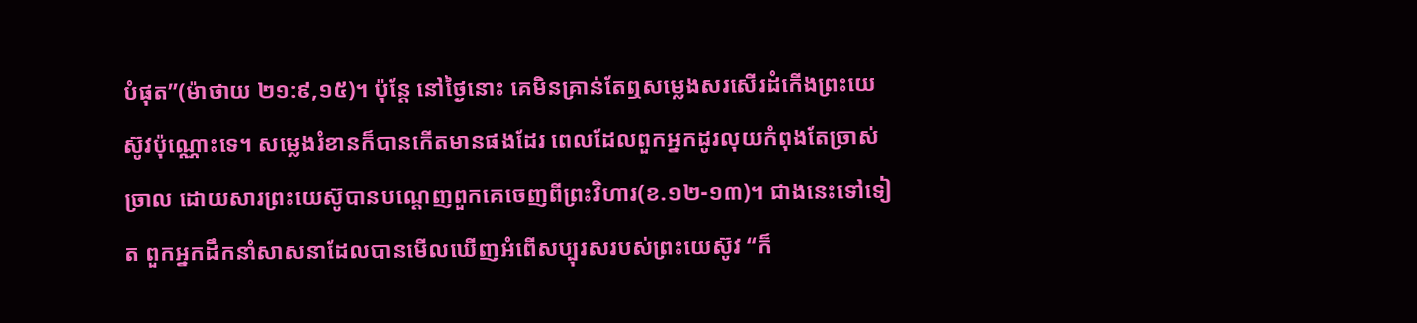បំផុត”(ម៉ាថាយ ២១:៩,១៥)។ ប៉ុន្តែ នៅថ្ងៃនោះ គេមិនគ្រាន់តែឮសម្លេងសរសើរដំកើងព្រះយេស៊ូវប៉ុណ្ណោះទេ។ សម្លេងរំខានក៏បានកើតមានផងដែរ ពេលដែលពួកអ្នកដូរលុយកំពុងតែច្រាស់ច្រាល ដោយសារព្រះយេស៊ូបានបណ្តេញពួកគេចេញពីព្រះវិហារ(ខ.១២-១៣)។ ជាងនេះទៅទៀត ពួកអ្នកដឹកនាំសាសនាដែលបានមើលឃើញអំពើសប្បុរសរបស់ព្រះយេស៊ូវ “ក៏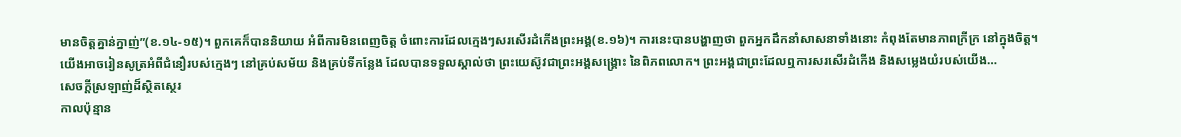មានចិត្តគ្នាន់ក្នាញ់”(ខ.១៤-១៥)។ ពួកគេក៏បាននិយាយ អំពីការមិនពេញចិត្ត ចំពោះការដែលក្មេងៗសរសើរដំកើងព្រះអង្គ(ខ.១៦)។ ការនេះបានបង្ហាញថា ពួកអ្នកដឹកនាំសាសនាទាំងនោះ កំពុងតែមានភាពក្រីក្រ នៅក្នុងចិត្ត។
យើងអាចរៀនសូត្រអំពីជំនឿរបស់ក្មេងៗ នៅគ្រប់សម័យ និងគ្រប់ទីកន្លែង ដែលបានទទួលស្គាល់ថា ព្រះយេស៊ូវជាព្រះអង្គសង្រ្គោះ នៃពិភពលោក។ ព្រះអង្គជាព្រះដែលឮការសរសើរដំកើង និងសម្លេងយំរបស់យើង…
សេចក្តីស្រឡាញ់ដ៏ស្ថិតស្ថេរ
កាលប៉ុន្មាន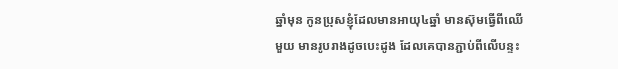ឆ្នាំមុន កូនប្រុសខ្ញុំដែលមានអាយុ៤ឆ្នាំ មានស៊ុមធ្វើពីឈើមួយ មានរូបរាងដូចបេះដូង ដែលគេបានភ្ជាប់ពីលើបន្ទះ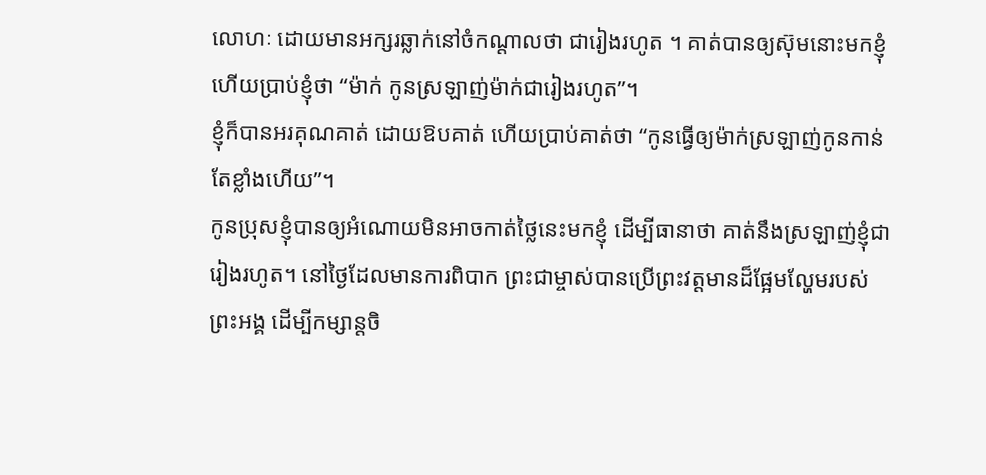លោហៈ ដោយមានអក្សរឆ្លាក់នៅចំកណ្តាលថា ជារៀងរហូត ។ គាត់បានឲ្យស៊ុមនោះមកខ្ញុំ ហើយប្រាប់ខ្ញុំថា “ម៉ាក់ កូនស្រឡាញ់ម៉ាក់ជារៀងរហូត”។
ខ្ញុំក៏បានអរគុណគាត់ ដោយឱបគាត់ ហើយប្រាប់គាត់ថា “កូនធ្វើឲ្យម៉ាក់ស្រឡាញ់កូនកាន់តែខ្លាំងហើយ”។
កូនប្រុសខ្ញុំបានឲ្យអំណោយមិនអាចកាត់ថ្លៃនេះមកខ្ញុំ ដើម្បីធានាថា គាត់នឹងស្រឡាញ់ខ្ញុំជារៀងរហូត។ នៅថ្ងៃដែលមានការពិបាក ព្រះជាម្ចាស់បានប្រើព្រះវត្តមានដ៏ផ្អែមល្ហែមរបស់ព្រះអង្គ ដើម្បីកម្សាន្តចិ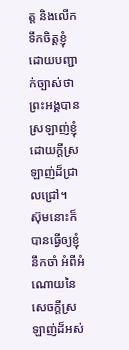ត្ត និងលើកទឹកចិត្តខ្ញុំ ដោយបញ្ជាក់ច្បាស់ថា ព្រះអង្គបានស្រឡាញ់ខ្ញុំ ដោយក្តីស្រឡាញ់ដ៏ជ្រាលជ្រៅ។
ស៊ុមនោះក៏បានធ្វើឲ្យខ្ញុំនឹកចាំ អំពីអំណោយនៃសេចក្តីស្រឡាញ់ដ៏អស់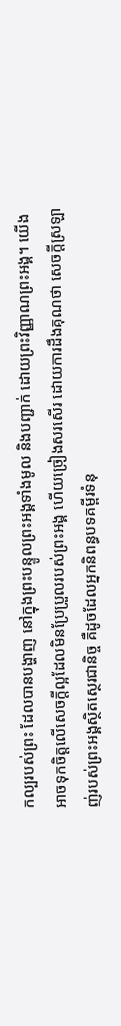កល្បរបស់ព្រះ ដែលបានបង្ហាញ នៅក្នុងព្រះបន្ទូលព្រះអង្គទាំងមូល និងបញ្ជាក់ ដោយព្រះវិញ្ញាណព្រះអង្គ។ យើងអាចទុកចិត្តលើសេចក្តីល្អដែលមិនប្រែប្រួលរបស់ព្រះអង្គ ហើយច្រៀងសរសើរ ដោយការដឹងគុណថា សេចក្តីស្រឡាញ់របស់ព្រះអង្គស្ថិតស្ថេរជានិច្ច គឺដូចដែលអ្នកនិពន្ធបទគម្ពីរទំនុ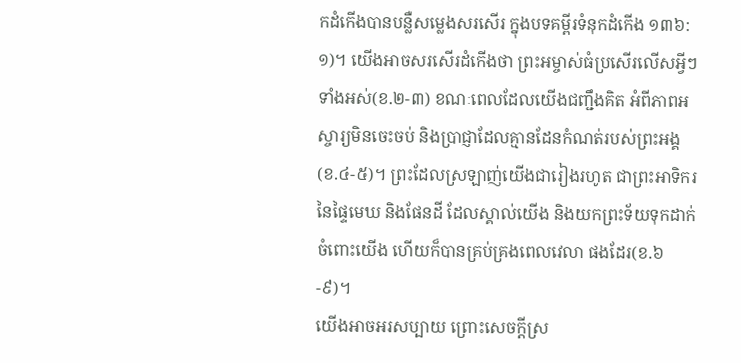កដំកើងបានបន្លឺសម្លេងសរសើរ ក្នុងបទគម្ពីរទំនុកដំកើង ១៣៦:១)។ យើងអាចសរសើរដំកើងថា ព្រះអម្ចាស់ធំប្រសើរលើសអ្វីៗទាំងអស់(ខ.២-៣) ខណៈពេលដែលយើងជញ្ជឹងគិត អំពីភាពអស្ចារ្យមិនចេះចប់ និងប្រាជ្ញាដែលគ្មានដែនកំណត់របស់ព្រះអង្គ (ខ.៤-៥)។ ព្រះដែលស្រឡាញ់យើងជារៀងរហូត ជាព្រះអាទិករនៃផ្ទៃមេឃ និងផែនដី ដែលស្គាល់យើង និងយកព្រះទ័យទុកដាក់ចំពោះយើង ហើយក៏បានគ្រប់គ្រងពេលវេលា ផងដែរ(ខ.៦-៩)។
យើងអាចអរសប្បាយ ព្រោះសេចក្តីស្រ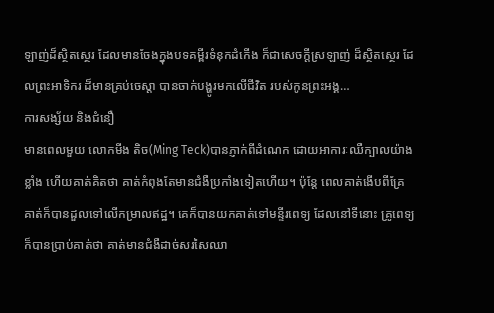ឡាញ់ដ៏ស្ថិតស្ថេរ ដែលមានចែងក្នុងបទគម្ពីរទំនុកដំកើង ក៏ជាសេចក្តីស្រឡាញ់ ដ៏ស្ថិតស្ថេរ ដែលព្រះអាទិករ ដ៏មានគ្រប់ចេស្តា បានចាក់បង្ហូរមកលើជីវិត របស់កូនព្រះអង្គ…
ការសង្ស័យ និងជំនឿ
មានពេលមួយ លោកមីង តិច(Ming Teck)បានភ្ញាក់ពីដំណេក ដោយអាការៈឈឺក្បាលយ៉ាងខ្លាំង ហើយគាត់គិតថា គាត់កំពុងតែមានជំងឺប្រកាំងទៀតហើយ។ ប៉ុន្តែ ពេលគាត់ងើបពីគ្រែ គាត់ក៏បានដួលទៅលើកម្រាលឥដ្ឋ។ គេក៏បានយកគាត់ទៅមន្ទីរពេទ្យ ដែលនៅទីនោះ គ្រូពេទ្យក៏បានប្រាប់គាត់ថា គាត់មានជំងឺដាច់សរសៃឈា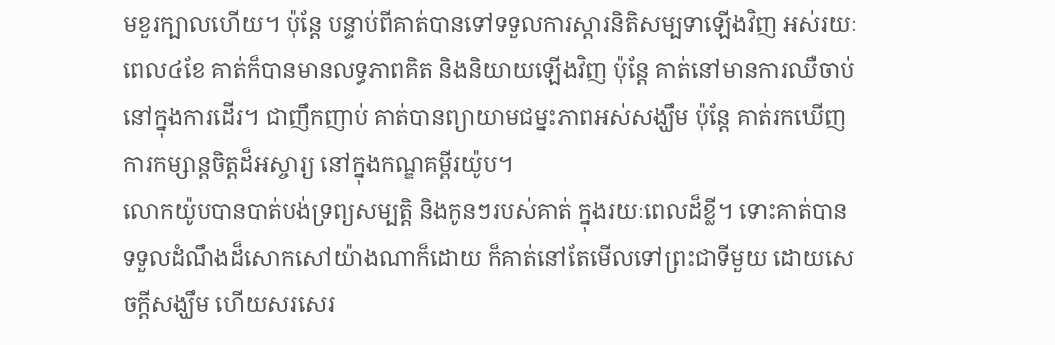មខួរក្បាលហើយ។ ប៉ុន្តែ បន្ទាប់ពីគាត់បានទៅទទួលការស្តារនិតិសម្បទាឡើងវិញ អស់រយៈពេល៤ខែ គាត់ក៏បានមានលទ្ធភាពគិត និងនិយាយឡើងវិញ ប៉ុន្តែ គាត់នៅមានការឈឺចាប់ នៅក្នុងការដើរ។ ជាញឹកញាប់ គាត់បានព្យាយាមជម្នះភាពអស់សង្ឃឹម ប៉ុន្តែ គាត់រកឃើញការកម្សាន្តចិត្តដ៏អស្ចារ្យ នៅក្នុងកណ្ឌគម្ពីរយ៉ូប។
លោកយ៉ូបបានបាត់បង់ទ្រព្យសម្បត្តិ និងកូនៗរបស់គាត់ ក្នុងរយៈពេលដ៏ខ្លី។ ទោះគាត់បានទទួលដំណឹងដ៏សោកសៅយ៉ាងណាក៏ដោយ ក៏គាត់នៅតែមើលទៅព្រះជាទីមួយ ដោយសេចក្តីសង្ឃឹម ហើយសរសេរ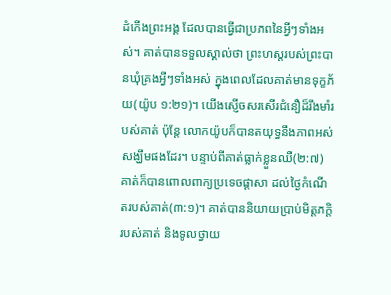ដំកើងព្រះអង្គ ដែលបានធ្វើជាប្រភពនៃអ្វីៗទាំងអស់។ គាត់បានទទួលស្គាល់ថា ព្រះហស្តរបស់ព្រះបានឃុំគ្រងអ្វីៗទាំងអស់ ក្នុងពេលដែលគាត់មានទុក្ខភ័យ(យ៉ូប ១:២១)។ យើងស្ញើចសរសើរជំនឿដ៏រឹងមាំរបស់គាត់ ប៉ុន្តែ លោកយ៉ូបក៏បានតយុទ្ធនឹងភាពអស់សង្ឃឹមផងដែរ។ បន្ទាប់ពីគាត់ធ្លាក់ខ្លួនឈឺ(២:៧) គាត់ក៏បានពោលពាក្យប្រទេចផ្តាសា ដល់ថ្ងៃកំណើតរបស់គាត់(៣:១)។ គាត់បាននិយាយប្រាប់មិត្តភក្តិរបស់គាត់ និងទូលថ្វាយ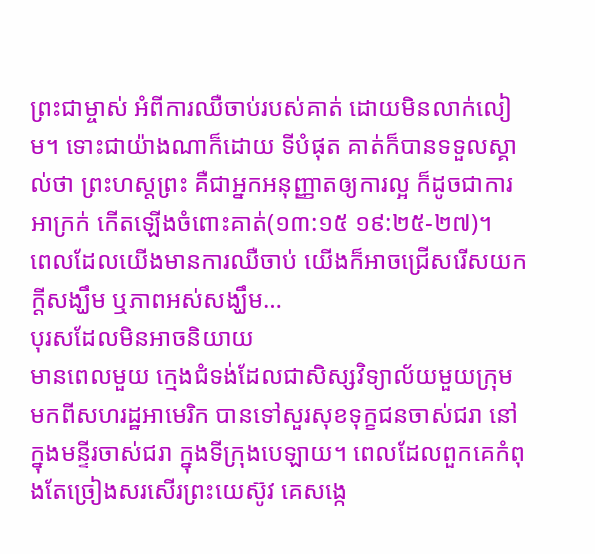ព្រះជាម្ចាស់ អំពីការឈឺចាប់របស់គាត់ ដោយមិនលាក់លៀម។ ទោះជាយ៉ាងណាក៏ដោយ ទីបំផុត គាត់ក៏បានទទួលស្គាល់ថា ព្រះហស្តព្រះ គឺជាអ្នកអនុញ្ញាតឲ្យការល្អ ក៏ដូចជាការអាក្រក់ កើតឡើងចំពោះគាត់(១៣:១៥ ១៩:២៥-២៧)។
ពេលដែលយើងមានការឈឺចាប់ យើងក៏អាចជ្រើសរើសយកក្តីសង្ឃឹម ឬភាពអស់សង្ឃឹម…
បុរសដែលមិនអាចនិយាយ
មានពេលមួយ ក្មេងជំទង់ដែលជាសិស្សវិទ្យាល័យមួយក្រុម មកពីសហរដ្ឋអាមេរិក បានទៅសួរសុខទុក្ខជនចាស់ជរា នៅក្នុងមន្ទីរចាស់ជរា ក្នុងទីក្រុងបេឡាយ។ ពេលដែលពួកគេកំពុងតែច្រៀងសរសើរព្រះយេស៊ូវ គេសង្កេ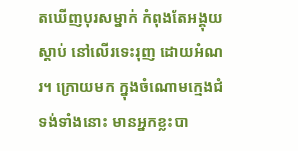តឃើញបុរសម្នាក់ កំពុងតែអង្គុយស្តាប់ នៅលើរទេះរុញ ដោយអំណរ។ ក្រោយមក ក្នុងចំណោមក្មេងជំទង់ទាំងនោះ មានអ្នកខ្លះបា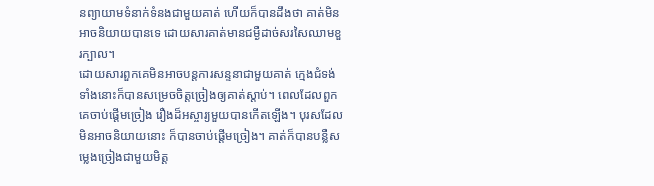នព្យាយាមទំនាក់ទំនងជាមួយគាត់ ហើយក៏បានដឹងថា គាត់មិនអាចនិយាយបានទេ ដោយសារគាត់មានជម្ងឺដាច់សរសៃឈាមខួរក្បាល។
ដោយសារពួកគេមិនអាចបន្តការសន្ទនាជាមួយគាត់ ក្មេងជំទង់ទាំងនោះក៏បានសម្រេចចិត្តច្រៀងឲ្យគាត់ស្តាប់។ ពេលដែលពួកគេចាប់ផ្តើមច្រៀង រឿងដ៏អស្ចារ្យមួយបានកើតឡើង។ បុរសដែលមិនអាចនិយាយនោះ ក៏បានចាប់ផ្តើមច្រៀង។ គាត់ក៏បានបន្លឺសម្លេងច្រៀងជាមួយមិត្ត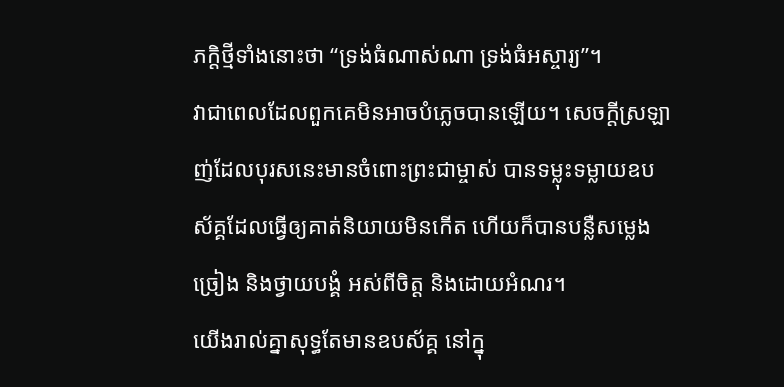ភក្តិថ្មីទាំងនោះថា “ទ្រង់ធំណាស់ណា ទ្រង់ធំអស្ចារ្យ”។
វាជាពេលដែលពួកគេមិនអាចបំភ្លេចបានឡើយ។ សេចក្តីស្រឡាញ់ដែលបុរសនេះមានចំពោះព្រះជាម្ចាស់ បានទម្លុះទម្លាយឧបស័គ្គដែលធ្វើឲ្យគាត់និយាយមិនកើត ហើយក៏បានបន្លឺសម្លេងច្រៀង និងថ្វាយបង្គំ អស់ពីចិត្ត និងដោយអំណរ។
យើងរាល់គ្នាសុទ្ធតែមានឧបស័គ្គ នៅក្នុ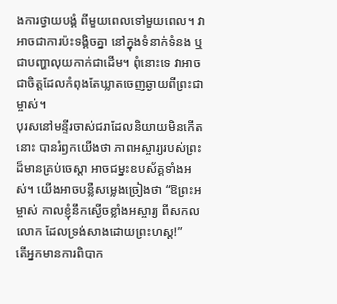ងការថ្វាយបង្គំ ពីមួយពេលទៅមួយពេល។ វាអាចជាការប៉ះទង្គិចគ្នា នៅក្នុងទំនាក់ទំនង ឬជាបញ្ហាលុយកាក់ជាដើម។ ពុំនោះទេ វាអាចជាចិត្តដែលកំពុងតែឃ្លាតចេញឆ្ងាយពីព្រះជាម្ចាស់។
បុរសនៅមន្ទីរចាស់ជរាដែលនិយាយមិនកើតនោះ បានរំឭកយើងថា ភាពអស្ចារ្យរបស់ព្រះដ៏មានគ្រប់ចេស្តា អាចជម្នះឧបស័គ្គទាំងអស់។ យើងអាចបន្លឺសម្លេងច្រៀងថា “ឱព្រះអម្ចាស់ កាលខ្ញុំនឹកស្ងើចខ្លាំងអស្ចារ្យ ពីសកលលោក ដែលទ្រង់សាងដោយព្រះហស្ត!”
តើអ្នកមានការពិបាក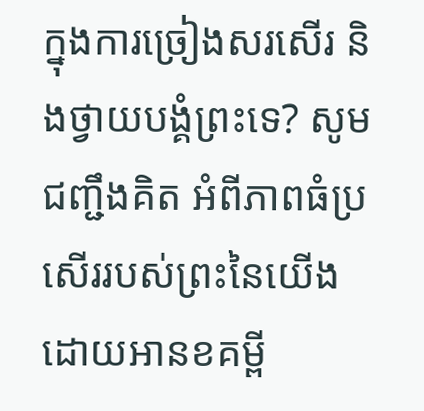ក្នុងការច្រៀងសរសើរ និងថ្វាយបង្គំព្រះទេ? សូមជញ្ជឹងគិត អំពីភាពធំប្រសើររបស់ព្រះនៃយើង ដោយអានខគម្ពី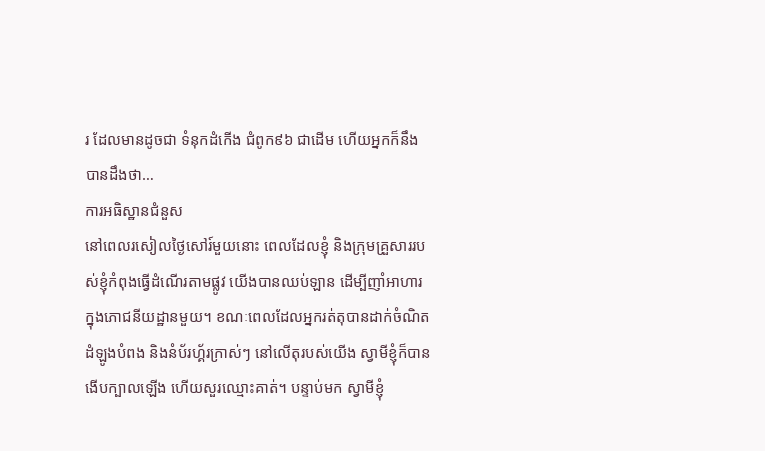រ ដែលមានដូចជា ទំនុកដំកើង ជំពូក៩៦ ជាដើម ហើយអ្នកក៏នឹងបានដឹងថា…
ការអធិស្ឋានជំនួស
នៅពេលរសៀលថ្ងៃសៅរ៍មួយនោះ ពេលដែលខ្ញុំ និងក្រុមគ្រួសាររបស់ខ្ញុំកំពុងធ្វើដំណើរតាមផ្លូវ យើងបានឈប់ឡាន ដើម្បីញាំអាហារ ក្នុងភោជនីយដ្ឋានមួយ។ ខណៈពេលដែលអ្នករត់តុបានដាក់ចំណិតដំឡូងបំពង និងនំប័រហ្គ័រក្រាស់ៗ នៅលើតុរបស់យើង ស្វាមីខ្ញុំក៏បានងើបក្បាលឡើង ហើយសួរឈ្មោះគាត់។ បន្ទាប់មក ស្វាមីខ្ញុំ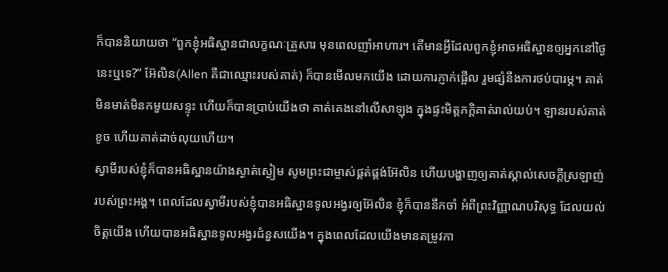ក៏បាននិយាយថា “ពួកខ្ញុំអធិស្ឋានជាលក្ខណៈគ្រួសារ មុនពេលញាំអាហារ។ តើមានអ្វីដែលពួកខ្ញុំអាចអធិស្ឋានឲ្យអ្នកនៅថ្ងៃនេះឬទេ?” អ៊ែលិន(Allen គឺជាឈ្មោះរបស់គាត់) ក៏បានមើលមកយើង ដោយការភ្ញាក់ផ្អើល រួមផ្សំនឹងការថប់បារម្ភ។ គាត់មិនមាត់មិនកមួយសន្ទុះ ហើយក៏បានប្រាប់យើងថា គាត់គេងនៅលើសាឡុង ក្នុងផ្ទះមិត្តភក្តិគាត់រាល់យប់។ ឡានរបស់គាត់ខូច ហើយគាត់ដាច់លុយហើយ។
ស្វាមីរបស់ខ្ញុំក៏បានអធិស្ឋានយ៉ាងស្ងាត់ស្ងៀម សូមព្រះជាម្ចាស់ផ្គត់ផ្គង់អ៊ែលិន ហើយបង្ហាញឲ្យគាត់ស្គាល់សេចក្តីស្រឡាញ់របស់ព្រះអង្គ។ ពេលដែលស្វាមីរបស់ខ្ញុំបានអធិស្ឋានទូលអង្វរឲ្យអ៊ែលិន ខ្ញុំក៏បាននឹកចាំ អំពីព្រះវិញ្ញាណបរិសុទ្ធ ដែលយល់ចិត្តយើង ហើយបានអធិស្ឋានទូលអង្វរជំនួសយើង។ ក្នុងពេលដែលយើងមានតម្រូវកា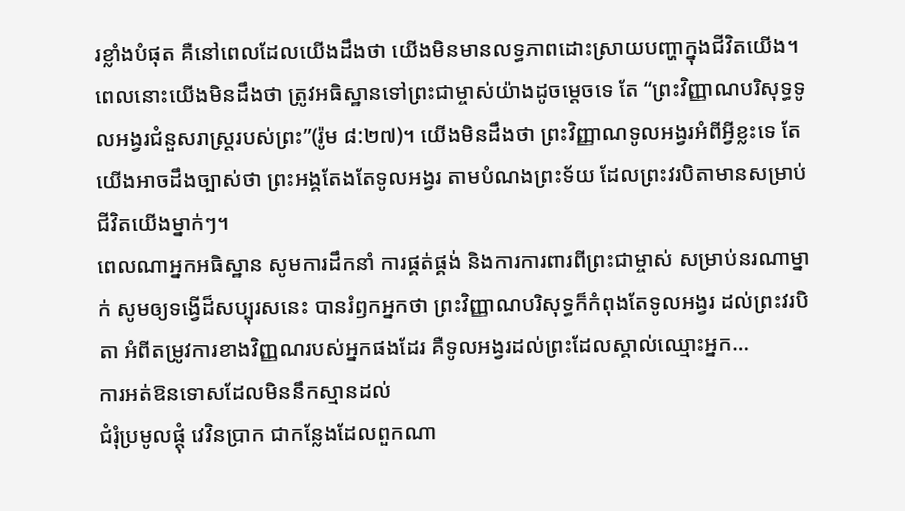រខ្លាំងបំផុត គឺនៅពេលដែលយើងដឹងថា យើងមិនមានលទ្ធភាពដោះស្រាយបញ្ហាក្នុងជីវិតយើង។ ពេលនោះយើងមិនដឹងថា ត្រូវអធិស្ឋានទៅព្រះជាម្ចាស់យ៉ាងដូចម្តេចទេ តែ “ព្រះវិញ្ញាណបរិសុទ្ធទូលអង្វរជំនួសរាស្រ្តរបស់ព្រះ”(រ៉ូម ៨:២៧)។ យើងមិនដឹងថា ព្រះវិញ្ញាណទូលអង្វរអំពីអ្វីខ្លះទេ តែយើងអាចដឹងច្បាស់ថា ព្រះអង្គតែងតែទូលអង្វរ តាមបំណងព្រះទ័យ ដែលព្រះវរបិតាមានសម្រាប់ជីវិតយើងម្នាក់ៗ។
ពេលណាអ្នកអធិស្ឋាន សូមការដឹកនាំ ការផ្គត់ផ្គង់ និងការការពារពីព្រះជាម្ចាស់ សម្រាប់នរណាម្នាក់ សូមឲ្យទង្វើដ៏សប្បុរសនេះ បានរំឭកអ្នកថា ព្រះវិញ្ញាណបរិសុទ្ធក៏កំពុងតែទូលអង្វរ ដល់ព្រះវរបិតា អំពីតម្រូវការខាងវិញ្ញណរបស់អ្នកផងដែរ គឺទូលអង្វរដល់ព្រះដែលស្គាល់ឈ្មោះអ្នក…
ការអត់ឱនទោសដែលមិននឹកស្មានដល់
ជំរុំប្រមូលផ្តុំ វេវិនប្រាក ជាកន្លែងដែលពួកណា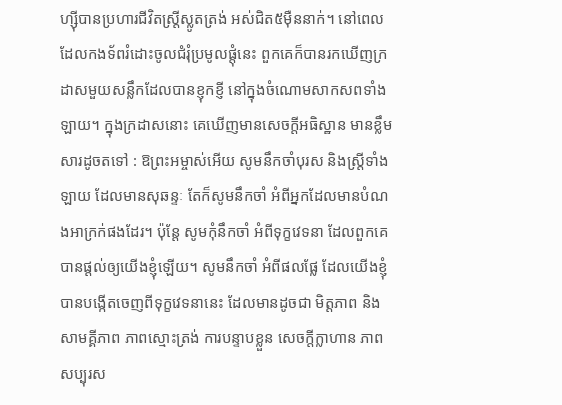ហ្ស៊ីបានប្រហារជីវិតស្រ្តីស្លូតត្រង់ អស់ជិត៥ម៉ឺននាក់។ នៅពេលដែលកងទ័ពរំដោះចូលជំរុំប្រមូលផ្តុំនេះ ពួកគេក៏បានរកឃើញក្រដាសមួយសន្លឹកដែលបានខ្ញុកខ្ញី នៅក្នុងចំណោមសាកសពទាំងឡាយ។ ក្នុងក្រដាសនោះ គេឃើញមានសេចក្តីអធិស្ឋាន មានខ្លឹមសារដូចតទៅ : ឱព្រះអម្ចាស់អើយ សូមនឹកចាំបុរស និងស្រ្តីទាំងឡាយ ដែលមានសុឆន្ទៈ តែក៏សូមនឹកចាំ អំពីអ្នកដែលមានបំណងអាក្រក់ផងដែរ។ ប៉ុន្តែ សូមកុំនឹកចាំ អំពីទុក្ខវេទនា ដែលពួកគេបានផ្តល់ឲ្យយើងខ្ញុំឡើយ។ សូមនឹកចាំ អំពីផលផ្លែ ដែលយើងខ្ញុំបានបង្កើតចេញពីទុក្ខវេទនានេះ ដែលមានដូចជា មិត្តភាព និងសាមគ្គីភាព ភាពស្មោះត្រង់ ការបន្ទាបខ្លួន សេចក្តីក្លាហាន ភាពសប្បុរស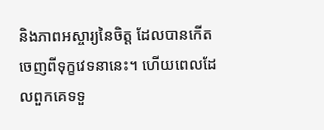និងភាពអស្ចារ្យនៃចិត្ត ដែលបានកើតចេញពីទុក្ខវេទនានេះ។ ហើយពេលដែលពួកគេទទួ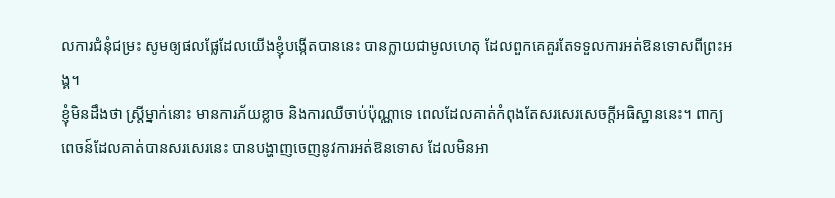លការជំនុំជម្រះ សូមឲ្យផលផ្លែដែលយើងខ្ញុំបង្កើតបាននេះ បានក្លាយជាមូលហេតុ ដែលពួកគេគួរតែទទួលការអត់ឱនទោសពីព្រះអង្គ។
ខ្ញុំមិនដឹងថា ស្រ្តីម្នាក់នោះ មានការភ័យខ្លាច និងការឈឺចាប់ប៉ុណ្ណាទេ ពេលដែលគាត់កំពុងតែសរសេរសេចក្តីអធិស្ឋាននេះ។ ពាក្យពេចន៍ដែលគាត់បានសរសេរនេះ បានបង្ហាញចេញនូវការអត់ឱនទោស ដែលមិនអា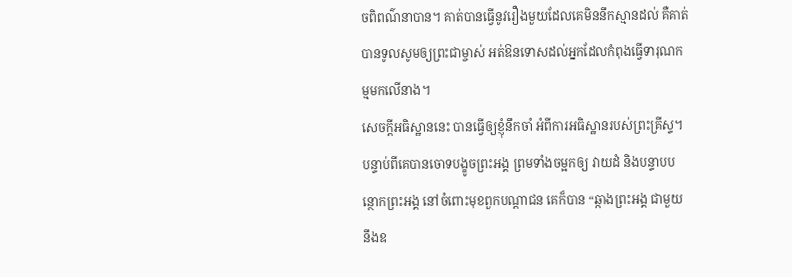ចពិពណ៌នាបាន។ គាត់បានធ្វើនូវរឿងមួយដែលគេមិននឹកស្មានដល់ គឺគាត់បានទូលសូមឲ្យព្រះជាម្ចាស់ អត់ឱនទោសដល់អ្នកដែលកំពុងធ្វើទារុណកម្មមកលើនាង។
សេចក្តីអធិស្ឋាននេះ បានធ្វើឲ្យខ្ញុំនឹកចាំ អំពីការអធិស្ឋានរបស់ព្រះគ្រីស្ទ។ បន្ទាប់ពីគេបានចោទបង្ខូចព្រះអង្គ ព្រមទាំងចម្អកឲ្យ វាយដំ និងបន្ទាបបន្ថោកព្រះអង្គ នៅចំពោះមុខពួកបណ្តាជន គេក៏បាន “ឆ្កាងព្រះអង្គ ជាមួយនឹងឧ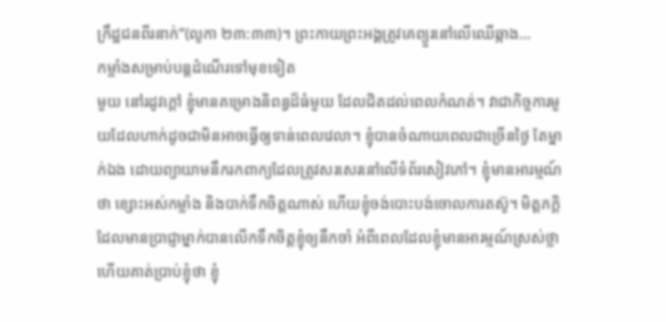ក្រឹដ្ឋជនពីរនាក់”(លូកា ២៣:៣៣)។ ព្រះកាយព្រះអង្គត្រូវគេព្យួរនៅលើឈើឆ្កាង…
កម្លាំងសម្រាប់បន្តដំណើរទៅមុខទៀត
មួយ នៅរដូវក្តៅ ខ្ញុំមានគម្រោងនិពន្ធដ៏ធំមួយ ដែលជិតដល់ពេលកំណត់។ វាជាកិច្ចការមួយដែលហាក់ដូចជាមិនអាចធ្វើឲ្យទាន់ពេលវេលា។ ខ្ញុំបានចំណាយពេលជាច្រើនថ្ងៃ តែម្នាក់ឯង ដោយព្យាយាមនឹករកពាក្យដែលត្រូវសរសេរនៅលើទំព័រសៀវភៅ។ ខ្ញុំមានអារម្មណ៍ថា ខ្សោះអស់កម្លាំង និងបាក់ទឹកចិត្តណាស់ ហើយខ្ញុំចង់បោះបង់ចោលការតស៊ូ។ មិត្តភក្តិដែលមានប្រាជ្ញាម្នាក់បានលើកទឹកចិត្តខ្ញុំឲ្យនឹកចាំ អំពីពេលដែលខ្ញុំមានអារម្មណ៍ស្រស់ថ្លា ហើយគាត់ប្រាប់ខ្ញុំថា ខ្ញុំ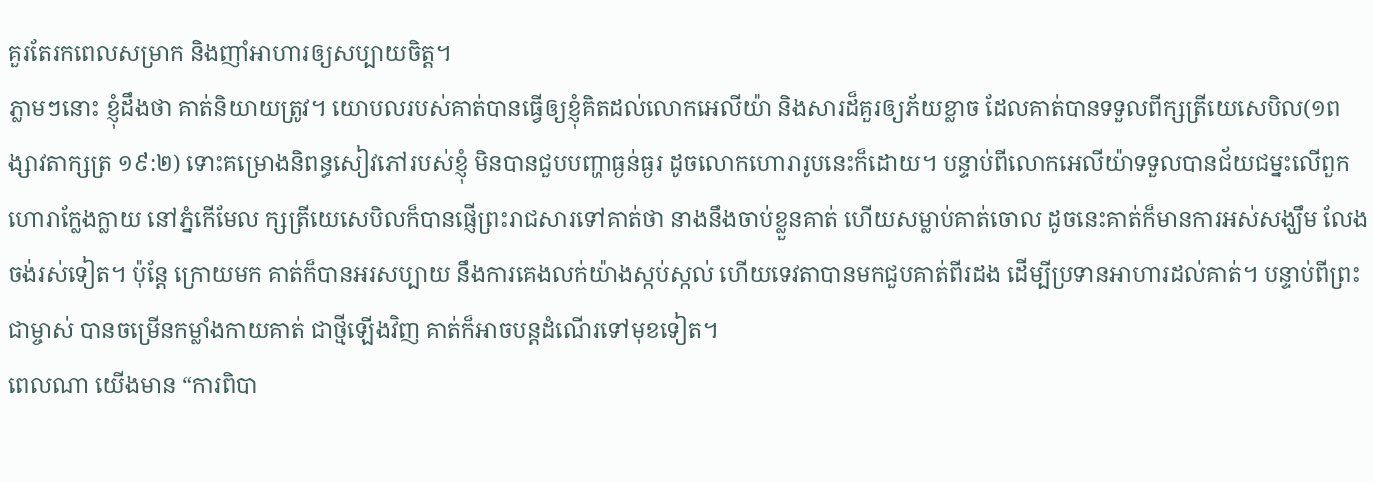គួរតែរកពេលសម្រាក និងញាំអាហារឲ្យសប្បាយចិត្ត។
ភ្លាមៗនោះ ខ្ញុំដឹងថា គាត់និយាយត្រូវ។ យោបលរបស់គាត់បានធ្វើឲ្យខ្ញុំគិតដល់លោកអេលីយ៉ា និងសារដ៏គួរឲ្យភ័យខ្លាច ដែលគាត់បានទទួលពីក្សត្រីយេសេបិល(១ពង្សាវតាក្សត្រ ១៩:២) ទោះគម្រោងនិពន្ធសៀវភៅរបស់ខ្ញុំ មិនបានជួបបញ្ហាធ្ងន់ធ្ងរ ដូចលោកហោរារូបនេះក៏ដោយ។ បន្ទាប់ពីលោកអេលីយ៉ាទទួលបានជ័យជម្នះលើពួកហោរាក្លែងក្លាយ នៅភ្នំកើមែល ក្សត្រីយេសេបិលក៏បានផ្ញើព្រះរាជសារទៅគាត់ថា នាងនឹងចាប់ខ្លួនគាត់ ហើយសម្លាប់គាត់ចោល ដូចនេះគាត់ក៏មានការអស់សង្ឃឹម លែងចង់រស់ទៀត។ ប៉ុន្តែ ក្រោយមក គាត់ក៏បានអរសប្បាយ នឹងការគេងលក់យ៉ាងស្កប់ស្កល់ ហើយទេវតាបានមកជួបគាត់ពីរដង ដើម្បីប្រទានអាហារដល់គាត់។ បន្ទាប់ពីព្រះជាម្ចាស់ បានចម្រើនកម្លាំងកាយគាត់ ជាថ្មីឡើងវិញ គាត់ក៏អាចបន្តដំណើរទៅមុខទៀត។
ពេលណា យើងមាន “ការពិបា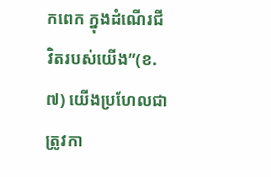កពេក ក្នុងដំណើរជីវិតរបស់យើង”(ខ.៧) យើងប្រហែលជាត្រូវកា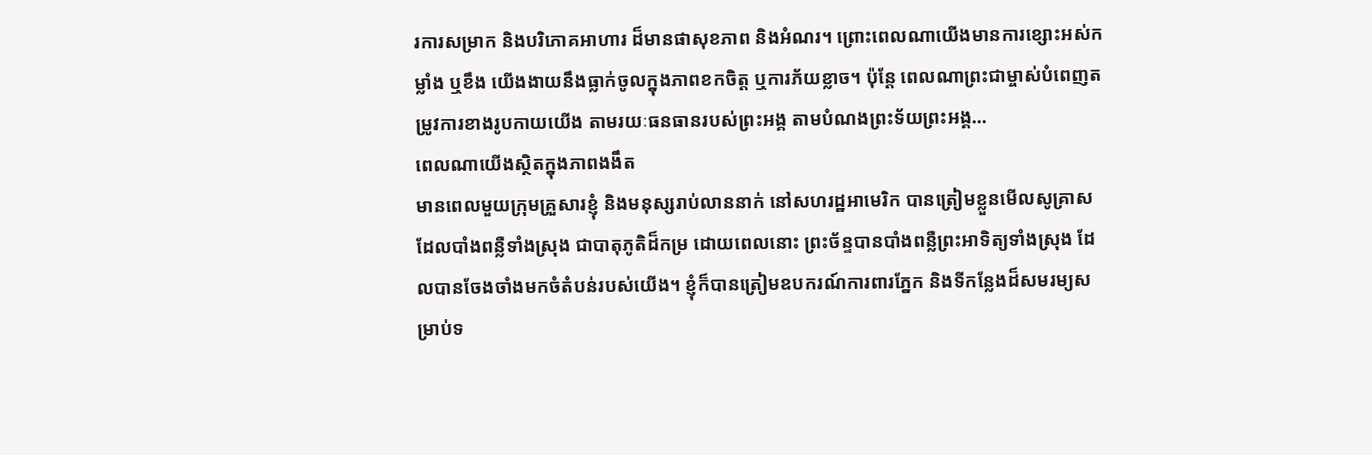រការសម្រាក និងបរិភោគអាហារ ដ៏មានផាសុខភាព និងអំណរ។ ព្រោះពេលណាយើងមានការខ្សោះអស់កម្លាំង ឬខឹង យើងងាយនឹងធ្លាក់ចូលក្នុងភាពខកចិត្ត ឬការភ័យខ្លាច។ ប៉ុន្តែ ពេលណាព្រះជាម្ចាស់បំពេញតម្រូវការខាងរូបកាយយើង តាមរយៈធនធានរបស់ព្រះអង្គ តាមបំណងព្រះទ័យព្រះអង្គ…
ពេលណាយើងស្ថិតក្នុងភាពងងឹត
មានពេលមួយក្រុមគ្រួសារខ្ញុំ និងមនុស្សរាប់លាននាក់ នៅសហរដ្ឋអាមេរិក បានត្រៀមខ្លួនមើលសូគ្រាសដែលបាំងពន្លឺទាំងស្រុង ជាបាតុភូតិដ៏កម្រ ដោយពេលនោះ ព្រះច័ន្ទបានបាំងពន្លឺព្រះអាទិត្យទាំងស្រុង ដែលបានចែងចាំងមកចំតំបន់របស់យើង។ ខ្ញុំក៏បានត្រៀមឧបករណ៍ការពារភ្នែក និងទីកន្លែងដ៏សមរម្យសម្រាប់ទ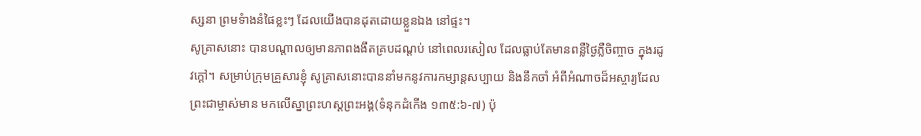ស្សនា ព្រមទំាងនំផៃខ្លះៗ ដែលយើងបានដុតដោយខ្លួនឯង នៅផ្ទះ។
សូគ្រាសនោះ បានបណ្តាលឲ្យមានភាពងងឹតគ្របដណ្តប់ នៅពេលរសៀល ដែលធ្លាប់តែមានពន្លឺថ្ងៃភ្លឺចិញ្ចាច ក្នុងរដូវក្តៅ។ សម្រាប់ក្រុមគ្រួសារខ្ញុំ សូគ្រាសនោះបាននាំមកនូវការកម្សាន្តសប្បាយ និងនឹកចាំ អំពីអំណាចដ៏អស្ចារ្យដែលព្រះជាម្ចាស់មាន មកលើស្នាព្រះហស្តព្រះអង្គ(ទំនុកដំកើង ១៣៥:៦-៧) ប៉ុ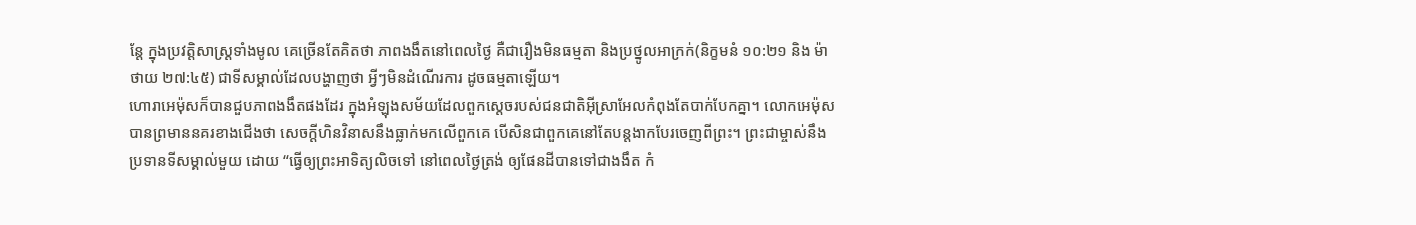ន្តែ ក្នុងប្រវត្តិសាស្រ្តទាំងមូល គេច្រើនតែគិតថា ភាពងងឹតនៅពេលថ្ងៃ គឺជារឿងមិនធម្មតា និងប្រថ្នូលអាក្រក់(និក្ខមនំ ១០:២១ និង ម៉ាថាយ ២៧:៤៥) ជាទីសម្គាល់ដែលបង្ហាញថា អ្វីៗមិនដំណើរការ ដូចធម្មតាឡើយ។
ហោរាអេម៉ុសក៏បានជួបភាពងងឹតផងដែរ ក្នុងអំឡុងសម័យដែលពួកស្តេចរបស់ជនជាតិអ៊ីស្រាអែលកំពុងតែបាក់បែកគ្នា។ លោកអេម៉ុសបានព្រមាននគរខាងជើងថា សេចក្តីហិនវិនាសនឹងធ្លាក់មកលើពួកគេ បើសិនជាពួកគេនៅតែបន្តងាកបែរចេញពីព្រះ។ ព្រះជាម្ចាស់នឹងប្រទានទីសម្គាល់មួយ ដោយ “ធ្វើឲ្យព្រះអាទិត្យលិចទៅ នៅពេលថ្ងៃត្រង់ ឲ្យផែនដីបានទៅជាងងឹត កំ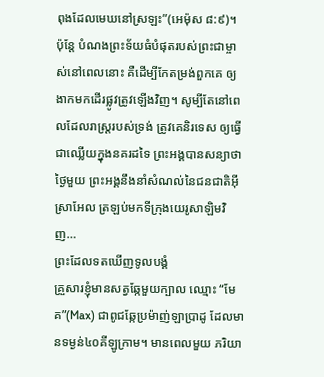ពុងដែលមេឃនៅស្រឡះ”(អេម៉ុស ៨:៩)។
ប៉ុន្តែ បំណងព្រះទ័យធំបំផុតរបស់ព្រះជាម្ចាស់នៅពេលនោះ គឺដើម្បីកែតម្រង់ពួកគេ ឲ្យងាកមកដើរផ្លូវត្រូវឡើងវិញ។ សូម្បីតែនៅពេលដែលរាស្រ្តរបស់ទ្រង់ ត្រូវគេនិរទេស ឲ្យធ្វើជាឈ្លើយក្នុងនគរដទៃ ព្រះអង្គបានសន្យាថា ថ្ងៃមួយ ព្រះអង្គនឹងនាំសំណល់នៃជនជាតិអ៊ីស្រាអែល ត្រឡប់មកទីក្រុងយេរូសាឡិមវិញ…
ព្រះដែលទតឃើញទូលបង្គំ
គ្រួសារខ្ញុំមានសត្វឆ្កែមួយក្បាល ឈ្មោះ “មែគ”(Max) ជាពូជឆ្កែប្រម៉ាញ់ឡាប្រាដូ ដែលមានទម្ងន់៤០គីឡូក្រាម។ មានពេលមួយ ភរិយា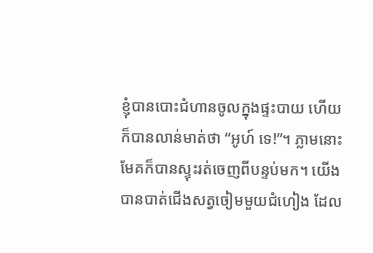ខ្ញុំបានបោះជំហានចូលក្នុងផ្ទះបាយ ហើយក៏បានលាន់មាត់ថា “អូហ៍ ទេ!”។ ភ្លាមនោះ មែគក៏បានស្ទុះរត់ចេញពីបន្ទប់មក។ យើងបានបាត់ជើងសត្វចៀមមួយជំហៀង ដែល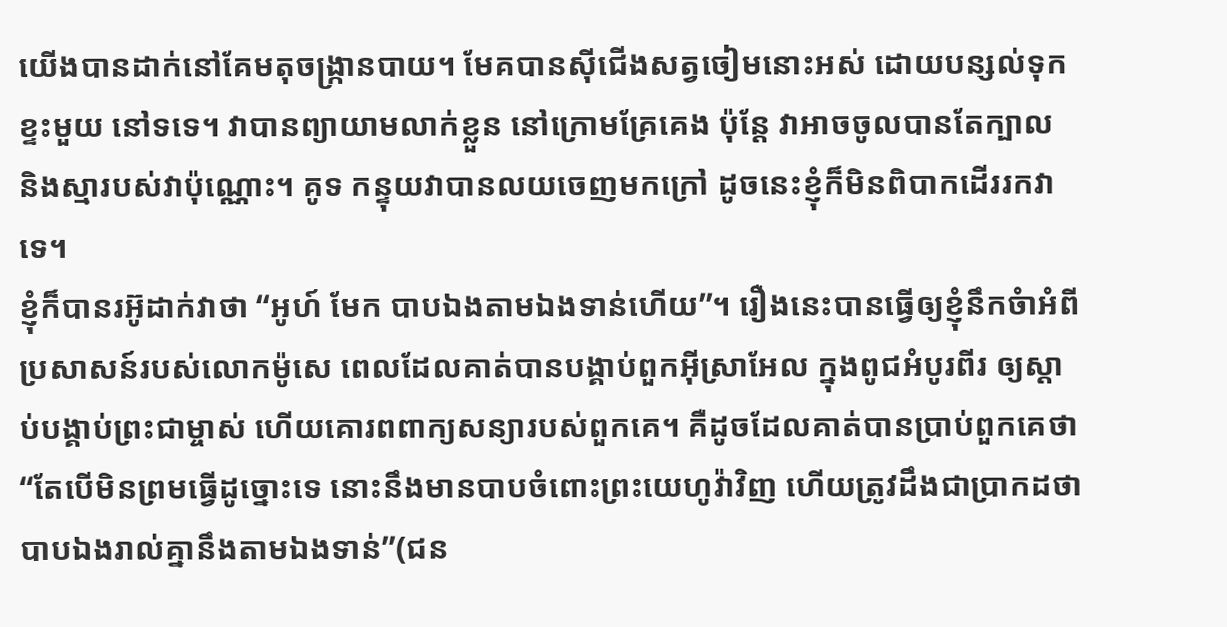យើងបានដាក់នៅគែមតុចង្រ្កានបាយ។ មែគបានស៊ីជើងសត្វចៀមនោះអស់ ដោយបន្សល់ទុកខ្ទះមួយ នៅទទេ។ វាបានព្យាយាមលាក់ខ្លួន នៅក្រោមគ្រែគេង ប៉ុន្តែ វាអាចចូលបានតែក្បាល និងស្មារបស់វាប៉ុណ្ណោះ។ គូទ កន្ទុយវាបានលយចេញមកក្រៅ ដូចនេះខ្ញុំក៏មិនពិបាកដើររកវាទេ។
ខ្ញុំក៏បានរអ៊ូដាក់វាថា “អូហ៍ មែក បាបឯងតាមឯងទាន់ហើយ”។ រឿងនេះបានធ្វើឲ្យខ្ញុំនឹកចំាអំពីប្រសាសន៍របស់លោកម៉ូសេ ពេលដែលគាត់បានបង្គាប់ពួកអ៊ីស្រាអែល ក្នុងពូជអំបូរពីរ ឲ្យស្តាប់បង្គាប់ព្រះជាម្ចាស់ ហើយគោរពពាក្យសន្យារបស់ពួកគេ។ គឺដូចដែលគាត់បានប្រាប់ពួកគេថា “តែបើមិនព្រមធ្វើដូច្នោះទេ នោះនឹងមានបាបចំពោះព្រះយេហូវ៉ាវិញ ហើយត្រូវដឹងជាប្រាកដថា បាបឯងរាល់គ្នានឹងតាមឯងទាន់”(ជន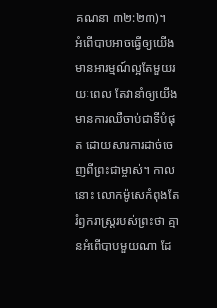គណនា ៣២:២៣)។
អំពើបាបអាចធ្វើឲ្យយើងមានអារម្មណ៍ល្អតែមួយរយៈពេល តែវានាំឲ្យយើងមានការឈឺចាប់ជាទីបំផុត ដោយសារការដាច់ចេញពីព្រះជាម្ចាស់។ កាលនោះ លោកម៉ូសេកំពុងតែរំឭករាស្រ្តរបស់ព្រះថា គ្មានអំពើបាបមួយណា ដែ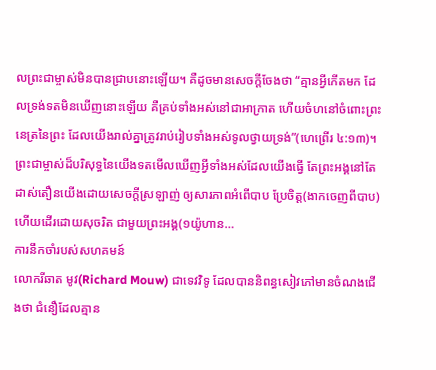លព្រះជាម្ចាស់មិនបានជ្រាបនោះឡើយ។ គឺដូចមានសេចក្តីចែងថា “គ្មានអ្វីកើតមក ដែលទ្រង់ទតមិនឃើញនោះឡើយ គឺគ្រប់ទាំងអស់នៅជាអាក្រាត ហើយចំហនៅចំពោះព្រះនេត្រនៃព្រះ ដែលយើងរាល់គ្នាត្រូវរាប់រៀបទាំងអស់ទូលថ្វាយទ្រង់”(ហេព្រើរ ៤:១៣)។
ព្រះជាម្ចាស់ដ៏បរិសុទ្ធនៃយើងទតមើលឃើញអ្វីទាំងអស់ដែលយើងធ្វើ តែព្រះអង្គនៅតែដាស់តឿនយើងដោយសេចក្តីស្រឡាញ់ ឲ្យសារភាពអំពើបាប ប្រែចិត្ត(ងាកចេញពីបាប) ហើយដើរដោយសុចរិត ជាមួយព្រះអង្គ(១យ៉ូហាន…
ការនឹកចាំរបស់សហគមន៍
លោករីឆាត មូវ(Richard Mouw) ជាទេវវិទូ ដែលបាននិពន្ធសៀវភៅមានចំណងជើងថា ជំនឿដែលគ្មាន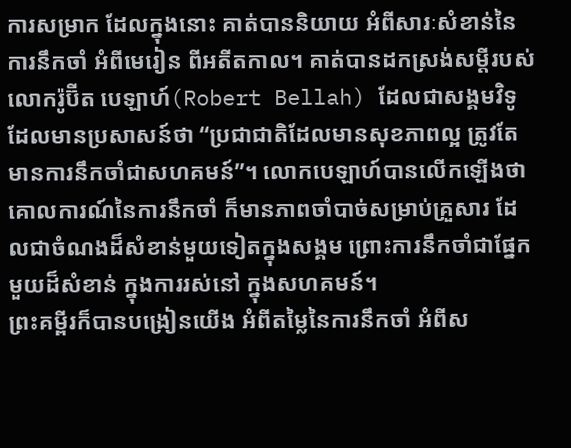ការសម្រាក ដែលក្នុងនោះ គាត់បាននិយាយ អំពីសារៈសំខាន់នៃការនឹកចាំ អំពីមេរៀន ពីអតីតកាល។ គាត់បានដកស្រង់សម្តីរបស់លោករ៉ូប៊ីត បេឡាហ៍(Robert Bellah) ដែលជាសង្គមវិទូ ដែលមានប្រសាសន៍ថា “ប្រជាជាតិដែលមានសុខភាពល្អ ត្រូវតែមានការនឹកចាំជាសហគមន៍”។ លោកបេឡាហ៍បានលើកឡើងថា គោលការណ៍នៃការនឹកចាំ ក៏មានភាពចាំបាច់សម្រាប់គ្រួសារ ដែលជាចំណងដ៏សំខាន់មួយទៀតក្នុងសង្គម ព្រោះការនឹកចាំជាផ្នែកមួយដ៏សំខាន់ ក្នុងការរស់នៅ ក្នុងសហគមន៍។
ព្រះគម្ពីរក៏បានបង្រៀនយើង អំពីតម្លៃនៃការនឹកចាំ អំពីស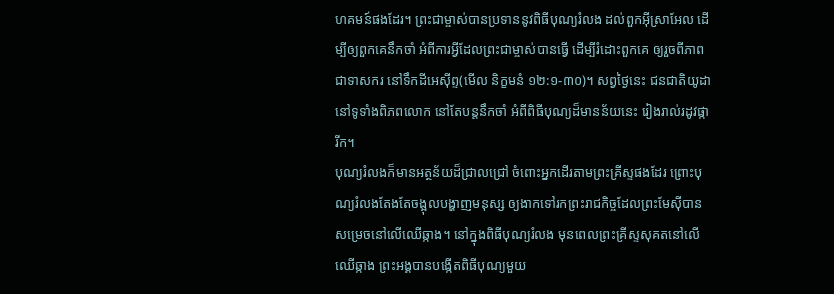ហគមន៍ផងដែរ។ ព្រះជាម្ចាស់បានប្រទាននូវពិធីបុណ្យរំលង ដល់ពួកអ៊ីស្រាអែល ដើម្បីឲ្យពួកគេនឹកចាំ អំពីការអ្វីដែលព្រះជាម្ចាស់បានធ្វើ ដើម្បីរំដោះពួកគេ ឲ្យរួចពីភាពជាទាសករ នៅទឹកដីអេស៊ីព្ទ(មើល និក្ខមនំ ១២:១-៣០)។ សព្វថ្ងៃនេះ ជនជាតិយូដានៅទូទាំងពិភពលោក នៅតែបន្តនឹកចាំ អំពីពិធីបុណ្យដ៏មានន័យនេះ រៀងរាល់រដូវផ្ការីក។
បុណ្យរំលងក៏មានអត្ថន័យដ៏ជ្រាលជ្រៅ ចំពោះអ្នកដើរតាមព្រះគ្រីស្ទផងដែរ ព្រោះបុណ្យរំលងតែងតែចង្អុលបង្ហាញមនុស្ស ឲ្យងាកទៅរកព្រះរាជកិច្ចដែលព្រះមែស៊ីបានសម្រេចនៅលើឈើឆ្កាង។ នៅក្នុងពិធីបុណ្យរំលង មុនពេលព្រះគ្រីស្ទសុគតនៅលើឈើឆ្កាង ព្រះអង្គបានបង្កើតពិធីបុណ្យមួយ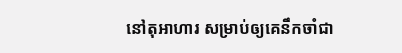នៅតុអាហារ សម្រាប់ឲ្យគេនឹកចាំជា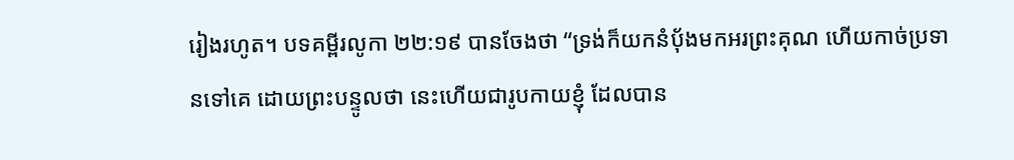រៀងរហូត។ បទគម្ពីរលូកា ២២:១៩ បានចែងថា “ទ្រង់ក៏យកនំបុ័ងមកអរព្រះគុណ ហើយកាច់ប្រទានទៅគេ ដោយព្រះបន្ទូលថា នេះហើយជារូបកាយខ្ញុំ ដែលបាន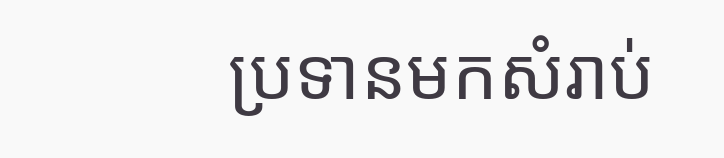ប្រទានមកសំរាប់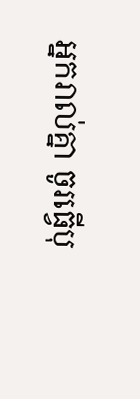អ្នករាល់គ្នា ចូរធ្វើបុ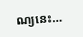ណ្យនេះ…